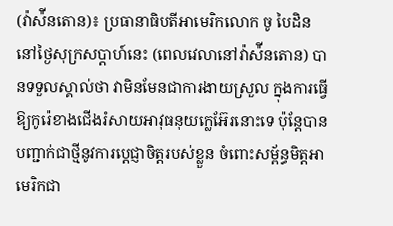(វ៉ាស៉ីនតោន)៖ ប្រធានាធិបតីអាមេរិកលោក ចូ បៃដិន នៅថ្ងៃសុក្រសប្ដាហ៍នេះ (ពេលវេលានៅវ៉ាស៉ីនតោន) បានទទួលស្គាល់ថា វាមិនមែនជាការងាយស្រួល ក្នុងការធ្វើឱ្យកូរ៉េខាងជើងរំសាយអាវុធនុយក្លេអ៊ែរនោះទេ ប៉ុន្តែបានបញ្ជាក់ជាថ្មីនូវការប្តេជ្ញាចិត្តរបស់ខ្លួន ចំពោះសម្ព័ន្ធមិត្តអាមេរិកជា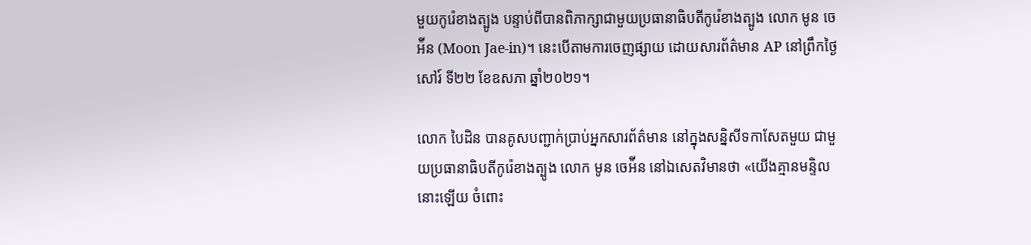មួយកូរ៉េខាងត្បូង បន្ទាប់ពីបានពិភាក្សាជាមួយប្រធានាធិបតីកូរ៉េខាងត្បូង លោក មូន ចេអ៉ីន (Moon Jae-in)។ នេះបើតាមការចេញផ្សាយ ដោយសារព័ត៌មាន AP នៅព្រឹកថ្ងៃសៅរ៍ ទី២២ ខែឧសភា ឆ្នាំ២០២១។

លោក បៃដិន បានគូសបញ្ជាក់ប្រាប់អ្នកសារព័ត៌មាន នៅក្នុងសន្និសីទកាសែតមួយ ជាមួយប្រធានាធិបតីកូរ៉េខាងត្បូង លោក មូន ចេអ៉ីន នៅឯសេតវិមានថា «យើងគ្មានមន្ទិលនោះឡើយ ចំពោះ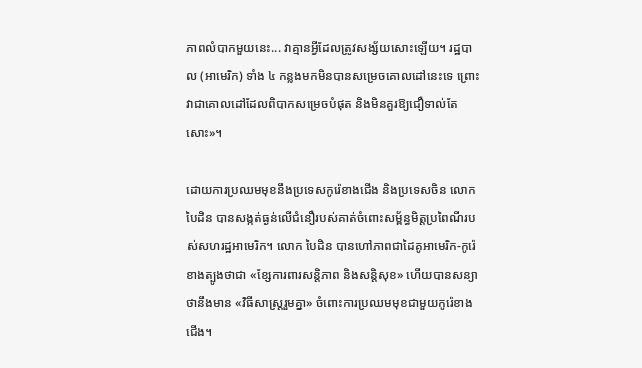ភាពលំបាកមួយនេះ... វាគ្មានអ្វីដែលត្រូវសង្ស័យសោះឡើយ។ រដ្ឋបាល (អាមេរិក) ទាំង ៤ កន្លងមកមិនបានសម្រេចគោលដៅនេះទេ ព្រោះវាជាគោលដៅដែលពិបាកសម្រេចបំផុត និងមិនគួរឱ្យជឿទាល់តែសោះ»។

ដោយការប្រឈមមុខនឹងប្រទេសកូរ៉េខាងជើង និងប្រទេសចិន លោក បៃដិន បានសង្កត់ធ្ងន់លើជំនឿរបស់គាត់ចំពោះសម្ព័ន្ធមិត្តប្រពៃណីរបស់សហរដ្ឋអាមេរិក។ លោក បៃដិន បានហៅភាពជាដៃគូអាមេរិក-កូរ៉េខាងត្បូងថាជា «ខ្សែការពារសន្តិភាព និងសន្តិសុខ» ហើយបានសន្យាថានឹងមាន «វិធីសាស្រ្តរួមគ្នា» ចំពោះការប្រឈមមុខជាមួយកូរ៉េខាងជើង។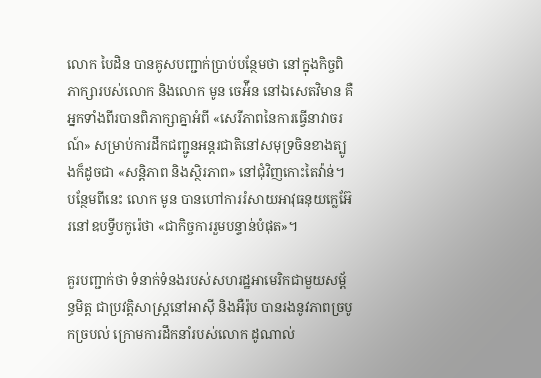លោក បៃដិន បានគូសបញ្ជាក់ប្រាប់បន្ថែមថា នៅក្នុងកិច្ចពិភាក្សារបស់លោក និងលោក មូន ចេអ៉ីន នៅឯសេតវិមាន គឺអ្នកទាំងពីរបានពិភាក្សាគ្នាអំពី «សេរីភាពនៃការធ្វើនាវាចរណ៍» សម្រាប់ការដឹកជញ្ជូនអន្តរជាតិនៅសមុទ្រចិនខាងត្បូងក៏ដូចជា «សន្តិភាព និងស្ថិរភាព» នៅជុំវិញកោះតៃវ៉ាន់។ បន្ថែមពីនេះ លោក មូន បានហៅការរំសាយអាវុធនុយក្លេអ៊ែរនៅឧបទ្វីបកូរ៉េថា «ជាកិច្ចការរួមបន្ទាន់បំផុត»។

គួរបញ្ជាក់ថា ទំនាក់ទំនងរបស់សហរដ្ឋអាមេរិកជាមួយសម្ព័ន្ធមិត្ត ជាប្រវត្តិសាស្រ្តនៅអាស៊ី និងអឺរ៉ុប បានរងនូវភាពច្របូកច្របល់ ក្រោមការដឹកនាំរបស់លោក ដូណាល់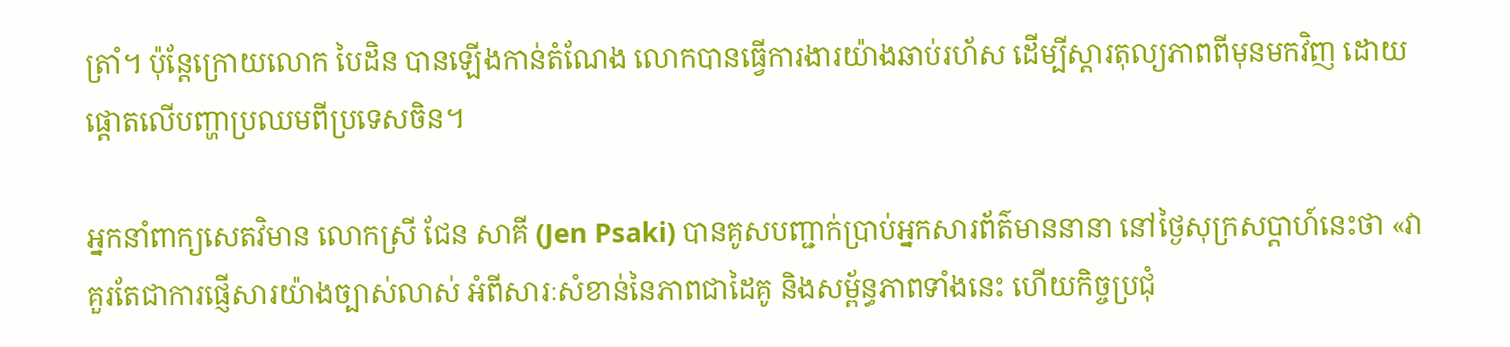ត្រាំ។ ប៉ុន្តែក្រោយលោក បៃដិន បានឡើងកាន់តំណែង លោកបានធ្វើការងារយ៉ាងឆាប់រហ័ស ដើម្បីស្តារតុល្យភាពពីមុនមកវិញ ដោយផ្តោតលើបញ្ហាប្រឈមពីប្រទេសចិន។

អ្នកនាំពាក្យសេតវិមាន លោកស្រី ជែន សាគី (Jen Psaki) បានគូសបញ្ជាក់ប្រាប់អ្នកសារព័ត៌មាននានា នៅថ្ងៃសុក្រសប្ដាហ៍នេះថា «វាគួរតែជាការផ្ញើសារយ៉ាងច្បាស់លាស់ អំពីសារៈសំខាន់នៃភាពជាដៃគូ និងសម្ព័ន្ធភាពទាំងនេះ ហើយកិច្ចប្រជុំ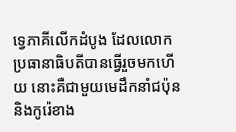ទ្វេភាគីលើកដំបូង ដែលលោកប្រធានាធិបតីបានធ្វើរួចមកហើយ នោះគឺជាមួយមេដឹកនាំជប៉ុន និងកូរ៉េខាង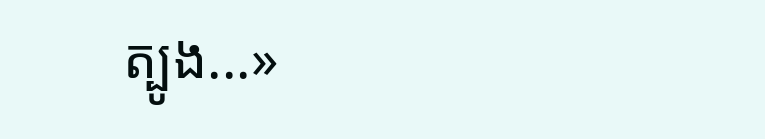ត្បូង...»